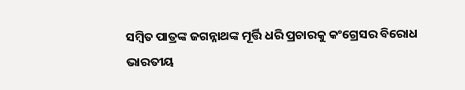ସମ୍ବିତ ପାତ୍ରଙ୍କ ଜଗନ୍ନାଥଙ୍କ ମୂର୍ତ୍ତି ଧରି ପ୍ରଚାରକୁ କଂଗ୍ରେସର ବିରୋଧ
ଭାରତୀୟ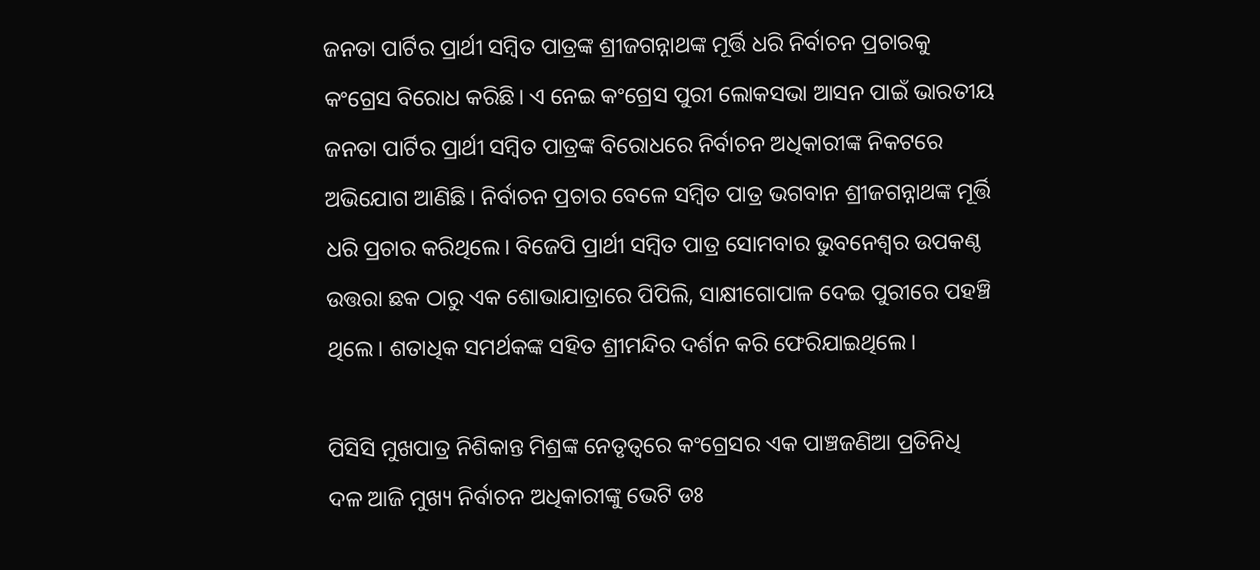ଜନତା ପାର୍ଟିର ପ୍ରାର୍ଥୀ ସମ୍ବିତ ପାତ୍ରଙ୍କ ଶ୍ରୀଜଗନ୍ନାଥଙ୍କ ମୂର୍ତ୍ତି ଧରି ନିର୍ବାଚନ ପ୍ରଚାରକୁ କଂଗ୍ରେସ ବିରୋଧ କରିଛି। ଏ ନେଇ କଂଗ୍ରେସ ପୁରୀ ଲୋକସଭା ଆସନ ପାଇଁ ଭାରତୀୟ ଜନତା ପାର୍ଟିର ପ୍ରାର୍ଥୀ ସମ୍ବିତ ପାତ୍ରଙ୍କ ବିରୋଧରେ ନିର୍ବାଚନ ଅଧିକାରୀଙ୍କ ନିକଟରେ ଅଭିଯୋଗ ଆଣିଛି। ନିର୍ବାଚନ ପ୍ରଚାର ବେଳେ ସମ୍ବିତ ପାତ୍ର ଭଗବାନ ଶ୍ରୀଜଗନ୍ନାଥଙ୍କ ମୂର୍ତ୍ତି ଧରି ପ୍ରଚାର କରିଥିଲେ। ବିଜେପି ପ୍ରାର୍ଥୀ ସମ୍ବିତ ପାତ୍ର ସୋମବାର ଭୁବନେଶ୍ୱର ଉପକଣ୍ଠ ଉତ୍ତରା ଛକ ଠାରୁ ଏକ ଶୋଭାଯାତ୍ରାରେ ପିପିଲି, ସାକ୍ଷୀଗୋପାଳ ଦେଇ ପୁରୀରେ ପହଞ୍ଚି ଥିଲେ। ଶତାଧିକ ସମର୍ଥକଙ୍କ ସହିତ ଶ୍ରୀମନ୍ଦିର ଦର୍ଶନ କରି ଫେରିଯାଇଥିଲେ।

ପିସିସି ମୁଖପାତ୍ର ନିଶିକାନ୍ତ ମିଶ୍ରଙ୍କ ନେତୃତ୍ୱରେ କଂଗ୍ରେସର ଏକ ପାଞ୍ଚଜଣିଆ ପ୍ରତିନିଧି ଦଳ ଆଜି ମୁଖ୍ୟ ନିର୍ବାଚନ ଅଧିକାରୀଙ୍କୁ ଭେଟି ଡଃ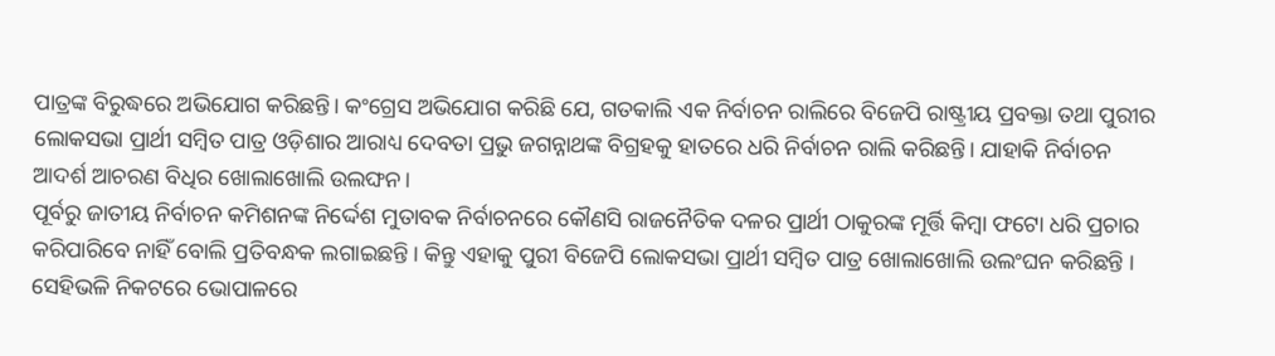ପାତ୍ରଙ୍କ ବିରୁଦ୍ଧରେ ଅଭିଯୋଗ କରିଛନ୍ତି। କଂଗ୍ରେସ ଅଭିଯୋଗ କରିଛି ଯେ, ଗତକାଲି ଏକ ନିର୍ବାଚନ ରାଲିରେ ବିଜେପି ରାଷ୍ଟ୍ରୀୟ ପ୍ରବକ୍ତା ତଥା ପୁରୀର ଲୋକସଭା ପ୍ରାର୍ଥୀ ସମ୍ବିତ ପାତ୍ର ଓଡ଼ିଶାର ଆରାଧ୍ୟ ଦେବତା ପ୍ରଭୁ ଜଗନ୍ନାଥଙ୍କ ବିଗ୍ରହକୁ ହାତରେ ଧରି ନିର୍ବାଚନ ରାଲି କରିଛନ୍ତି। ଯାହାକି ନିର୍ବାଚନ ଆଦର୍ଶ ଆଚରଣ ବିଧିର ଖୋଲାଖୋଲି ଉଲଙ୍ଘନ।
ପୂର୍ବରୁ ଜାତୀୟ ନିର୍ବାଚନ କମିଶନଙ୍କ ନିର୍ଦ୍ଦେଶ ମୁତାବକ ନିର୍ବାଚନରେ କୌଣସି ରାଜନୈତିକ ଦଳର ପ୍ରାର୍ଥୀ ଠାକୁରଙ୍କ ମୂର୍ତ୍ତି କିମ୍ବା ଫଟୋ ଧରି ପ୍ରଚାର କରିପାରିବେ ନାହିଁ ବୋଲି ପ୍ରତିବନ୍ଧକ ଲଗାଇଛନ୍ତି । କିନ୍ତୁ ଏହାକୁ ପୁରୀ ବିଜେପି ଲୋକସଭା ପ୍ରାର୍ଥୀ ସମ୍ବିତ ପାତ୍ର ଖୋଲାଖୋଲି ଉଲଂଘନ କରିଛନ୍ତି ।
ସେହିଭଳି ନିକଟରେ ଭୋପାଳରେ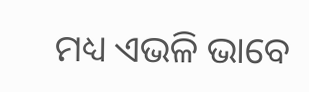ମଧ୍ୟ ଏଭଳି ଭାବେ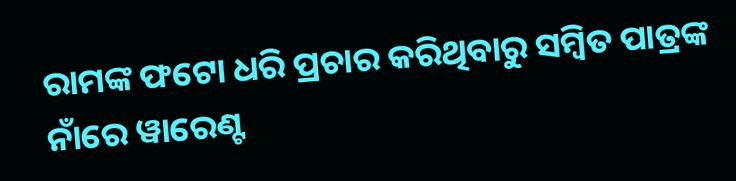ରାମଙ୍କ ଫଟୋ ଧରି ପ୍ରଚାର କରିଥିବାରୁ ସମ୍ବିତ ପାତ୍ରଙ୍କ ନାଁରେ ୱାରେଣ୍ଟ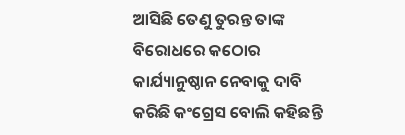ଆସିଛି ତେଣୁ ତୁରନ୍ତ ତାଙ୍କ ବିରୋଧରେ କଠୋର କାର୍ଯ୍ୟାନୁଷ୍ଠାନ ନେବାକୁ ଦାବି କରିଛି କଂଗ୍ରେସ ବୋଲି କହିଛନ୍ତି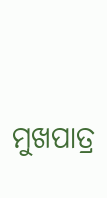ମୁଖପାତ୍ର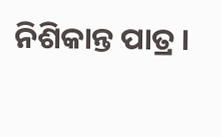ନିଶିକାନ୍ତ ପାତ୍ର ।